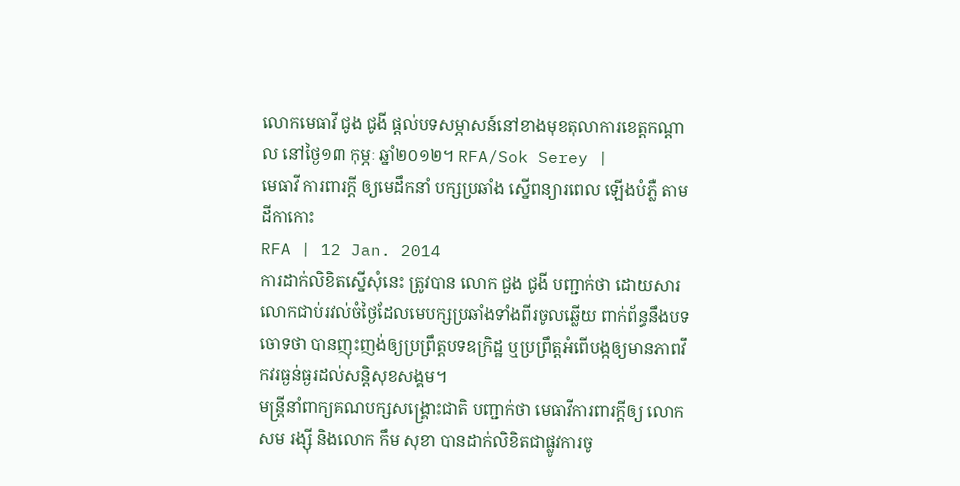លោកមេធាវី ជូង ជូងី ផ្ដល់បទសម្ភាសន៍នៅខាងមុខតុលាការខេត្តកណ្ដាល នៅថ្ងៃ១៣ កុម្ភៈ ឆ្នាំ២០១២។ RFA/Sok Serey |
មេធាវី ការពារក្ដី ឲ្យមេដឹកនាំ បក្សប្រឆាំង ស្នើពន្យារពេល ឡើងបំភ្លឺ តាមដីកាកោះ
RFA | 12 Jan. 2014
ការដាក់លិខិតស្នើសុំនេះ ត្រូវបាន លោក ជួង ជូងី បញ្ជាក់ថា ដោយសារលោកជាប់រវល់ចំថ្ងៃដែលមេបក្សប្រឆាំងទាំងពីរចូលឆ្លើយ ពាក់ព័ន្ធនឹងបទចោទថា បានញុះញង់ឲ្យប្រព្រឹត្តបទឧក្រិដ្ឋ ឬប្រព្រឹត្តអំពើបង្កឲ្យមានភាពវឹកវរធ្ងន់ធ្ងរដល់សន្តិសុខសង្គម។
មន្ត្រីនាំពាក្យគណបក្សសង្គ្រោះជាតិ បញ្ជាក់ថា មេធាវីការពារក្ដីឲ្យ លោក សម រង្ស៊ី និងលោក កឹម សុខា បានដាក់លិខិតជាផ្លូវការចូ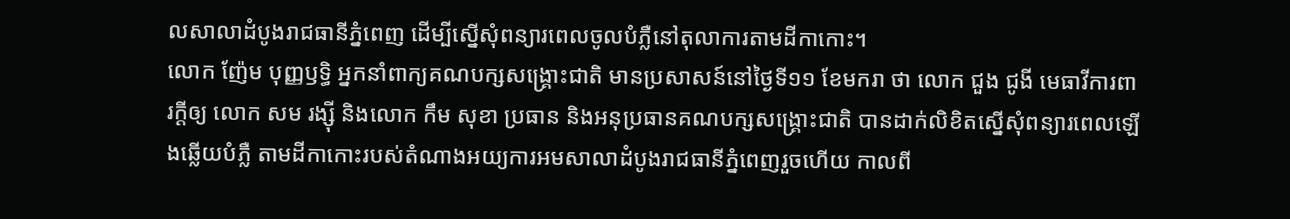លសាលាដំបូងរាជធានីភ្នំពេញ ដើម្បីស្នើសុំពន្យារពេលចូលបំភ្លឺនៅតុលាការតាមដីកាកោះ។
លោក ញ៉ែម បុញ្ញឫទ្ធិ អ្នកនាំពាក្យគណបក្សសង្គ្រោះជាតិ មានប្រសាសន៍នៅថ្ងៃទី១១ ខែមករា ថា លោក ជួង ជូងី មេធាវីការពារក្ដីឲ្យ លោក សម រង្ស៊ី និងលោក កឹម សុខា ប្រធាន និងអនុប្រធានគណបក្សសង្គ្រោះជាតិ បានដាក់លិខិតស្នើសុំពន្យារពេលឡើងឆ្លើយបំភ្លឺ តាមដីកាកោះរបស់តំណាងអយ្យការអមសាលាដំបូងរាជធានីភ្នំពេញរួចហើយ កាលពី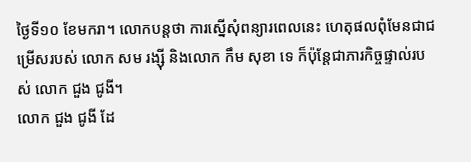ថ្ងៃទី១០ ខែមករា។ លោកបន្តថា ការស្នើសុំពន្យារពេលនេះ ហេតុផលពុំមែនជាជម្រើសរបស់ លោក សម រង្ស៊ី និងលោក កឹម សុខា ទេ ក៏ប៉ុន្តែជាភារកិច្ចផ្ទាល់របស់ លោក ជួង ជូងី។
លោក ជួង ជូងី ដែ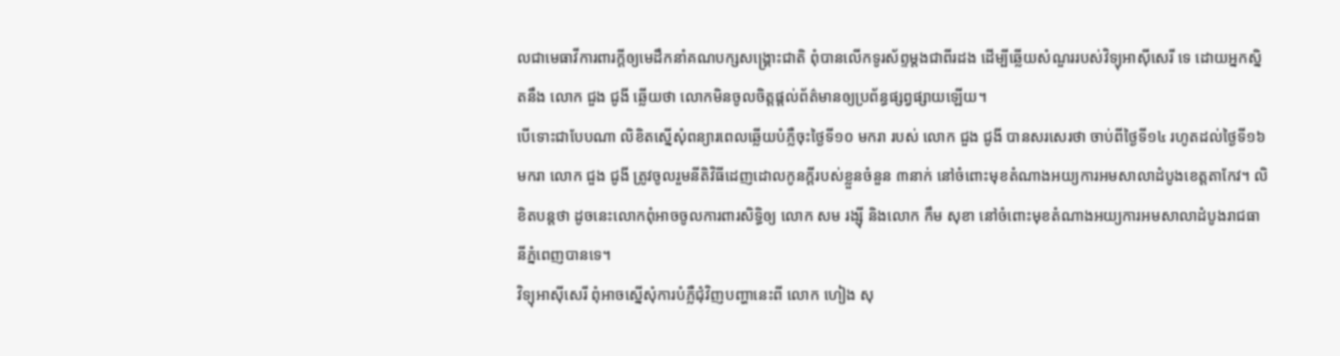លជាមេធាវីការពារក្ដីឲ្យមេដឹកនាំគណបក្សសង្គ្រោះជាតិ ពុំបានលើកទូរស័ព្ទម្ដងជាពីរដង ដើម្បីឆ្លើយសំណួររបស់វិទ្យុអាស៊ីសេរី ទេ ដោយអ្នកស្និតនឹង លោក ជួង ជូងី ឆ្លើយថា លោកមិនចូលចិត្តផ្ដល់ព័ត៌មានឲ្យប្រព័ន្ធផ្សព្វផ្សាយឡើយ។
បើទោះជាបែបណា លិខិតស្នើសុំពន្យារពេលឆ្លើយបំភ្លឺចុះថ្ងៃទី១០ មករា របស់ លោក ជួង ជូងី បានសរសេរថា ចាប់ពីថ្ងៃទី១៤ រហូតដល់ថ្ងៃទី១៦ មករា លោក ជួង ជូងី ត្រូវចូលរួមនីតិវិធីដេញដោលកូនក្តីរបស់ខ្លួនចំនួន ៣នាក់ នៅចំពោះមុខតំណាងអយ្យការអមសាលាដំបូងខេត្តតាកែវ។ លិខិតបន្តថា ដូចនេះលោកពុំអាចចូលការពារសិទ្ធិឲ្យ លោក សម រង្ស៊ី និងលោក កឹម សុខា នៅចំពោះមុខតំណាងអយ្យការអមសាលាដំបូងរាជធានីភ្នំពេញបានទេ។
វិទ្យុអាស៊ីសេរី ពុំអាចស្នើសុំការបំភ្លឺជុំវិញបញ្ហានេះពី លោក ហៀង សុ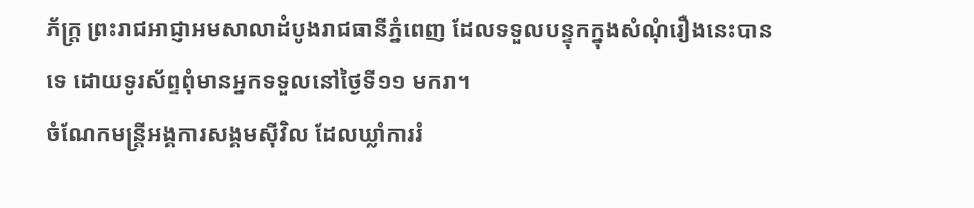ភ័ក្ត្រ ព្រះរាជអាជ្ញាអមសាលាដំបូងរាជធានីភ្នំពេញ ដែលទទួលបន្ទុកក្នុងសំណុំរឿងនេះបានទេ ដោយទូរស័ព្ទពុំមានអ្នកទទួលនៅថ្ងៃទី១១ មករា។
ចំណែកមន្ត្រីអង្គការសង្គមស៊ីវិល ដែលឃ្លាំការរំ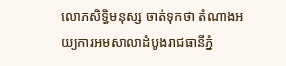លោភសិទ្ធិមនុស្ស ចាត់ទុកថា តំណាងអយ្យការអមសាលាដំបូងរាជធានីភ្នំ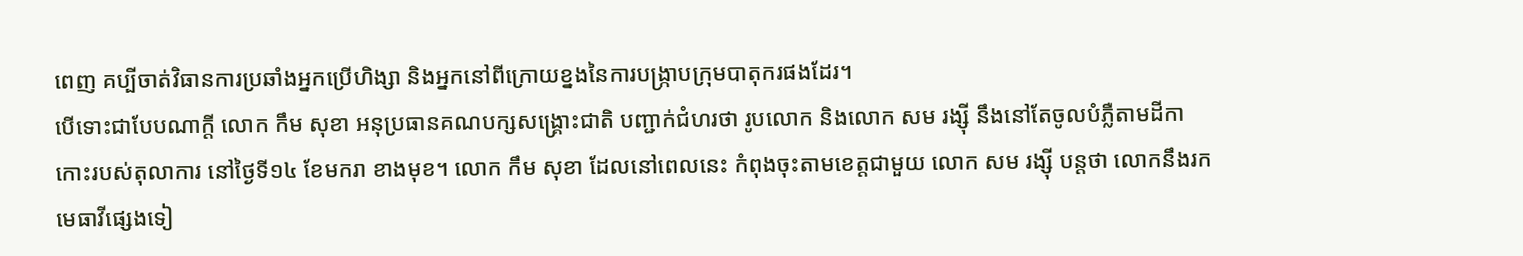ពេញ គប្បីចាត់វិធានការប្រឆាំងអ្នកប្រើហិង្សា និងអ្នកនៅពីក្រោយខ្នងនៃការបង្ក្រាបក្រុមបាតុករផងដែរ។
បើទោះជាបែបណាក្ដី លោក កឹម សុខា អនុប្រធានគណបក្សសង្គ្រោះជាតិ បញ្ជាក់ជំហរថា រូបលោក និងលោក សម រង្ស៊ី នឹងនៅតែចូលបំភ្លឺតាមដីកាកោះរបស់តុលាការ នៅថ្ងៃទី១៤ ខែមករា ខាងមុខ។ លោក កឹម សុខា ដែលនៅពេលនេះ កំពុងចុះតាមខេត្តជាមួយ លោក សម រង្ស៊ី បន្តថា លោកនឹងរកមេធាវីផ្សេងទៀ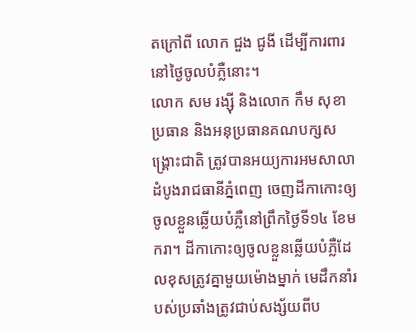តក្រៅពី លោក ជួង ជូងី ដើម្បីការពារនៅថ្ងៃចូលបំភ្លឺនោះ។
លោក សម រង្ស៊ី និងលោក កឹម សុខា ប្រធាន និងអនុប្រធានគណបក្សសង្គ្រោះជាតិ ត្រូវបានអយ្យការអមសាលាដំបូងរាជធានីភ្នំពេញ ចេញដីកាកោះឲ្យចូលខ្លួនឆ្លើយបំភ្លឺនៅព្រឹកថ្ងៃទី១៤ ខែមករា។ ដីកាកោះឲ្យចូលខ្លួនឆ្លើយបំភ្លឺដែលខុសត្រូវគ្នាមួយម៉ោងម្នាក់ មេដឹកនាំរបស់ប្រឆាំងត្រូវជាប់សង្ស័យពីប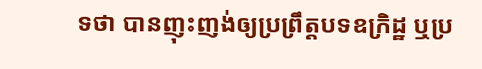ទថា បានញុះញង់ឲ្យប្រព្រឹត្តបទឧក្រិដ្ឋ ឬប្រ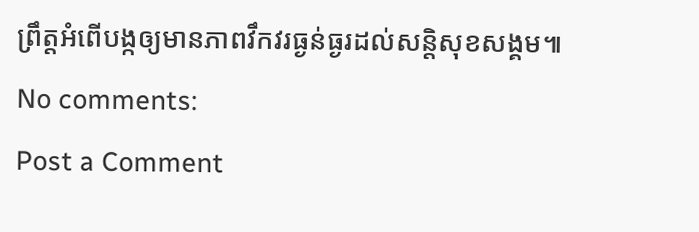ព្រឹត្តអំពើបង្កឲ្យមានភាពវឹកវរធ្ងន់ធ្ងរដល់សន្តិសុខសង្គម៕
No comments:
Post a Comment